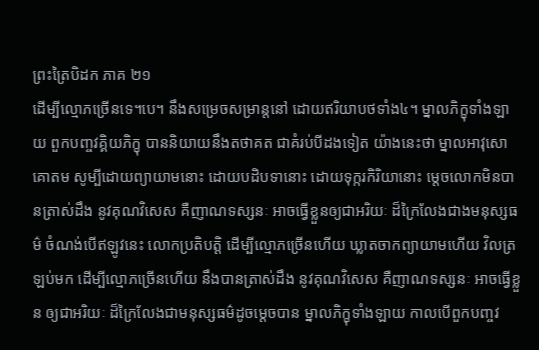ព្រះត្រៃបិដក ភាគ ២១
ដើម្បីល្មោភច្រើនទេ។បេ។ នឹងសម្រេចសម្រាន្តនៅ ដោយឥរិយាបថទាំង៤។ ម្នាលភិក្ខុទាំងឡាយ ពួកបញ្ចវគ្គិយភិក្ខុ បាននិយាយនឹងតថាគត ជាគំរប់បីដងទៀត យ៉ាងនេះថា ម្នាលអាវុសោគោតម សូម្បីដោយព្យាយាមនោះ ដោយបដិបទានោះ ដោយទុក្ករកិរិយានោះ ម្តេចលោកមិនបានត្រាស់ដឹង នូវគុណវិសេស គឺញាណទស្សនៈ អាចធ្វើខ្លួនឲ្យជាអរិយៈ ដ៏ក្រៃលែងជាងមនុស្សធម៌ ចំណង់បើឥឡូវនេះ លោកប្រតិបត្តិ ដើម្បីល្មោភច្រើនហើយ ឃ្លាតចាកព្យាយាមហើយ វិលត្រឡប់មក ដើម្បីល្មោភច្រើនហើយ នឹងបានត្រាស់ដឹង នូវគុណវិសេស គឺញាណទស្សនៈ អាចធ្វើខ្លួន ឲ្យជាអរិយៈ ដ៏ក្រៃលែងជាមនុស្សធម៌ដូចម្តេចបាន ម្នាលភិក្ខុទាំងឡាយ កាលបើពួកបញ្ចវ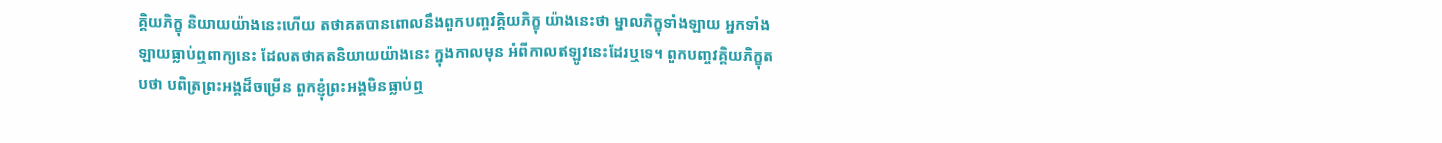គ្គិយភិក្ខុ និយាយយ៉ាងនេះហើយ តថាគតបានពោលនឹងពួកបញ្ចវគ្គិយភិក្ខុ យ៉ាងនេះថា ម្នាលភិក្ខុទាំងឡាយ អ្នកទាំងឡាយធ្លាប់ឮពាក្យនេះ ដែលតថាគតនិយាយយ៉ាងនេះ ក្នុងកាលមុន អំពីកាលឥឡូវនេះដែរឬទេ។ ពួកបញ្ចវគ្គិយភិក្ខុតបថា បពិត្រព្រះអង្គដ៏ចម្រើន ពួកខ្ញុំព្រះអង្គមិនធ្លាប់ឮ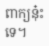ពាក្យនុ៎ះទេ។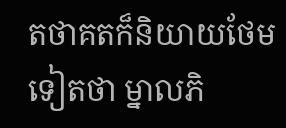តថាគតក៏និយាយថែមទៀតថា ម្នាលភិ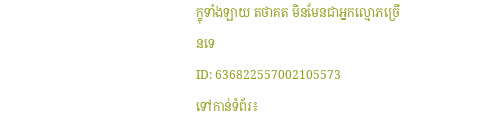ក្ខុទាំងឡាយ តថាគត មិនមែនជាអ្នកល្មោភច្រើនទេ
ID: 636822557002105573
ទៅកាន់ទំព័រ៖